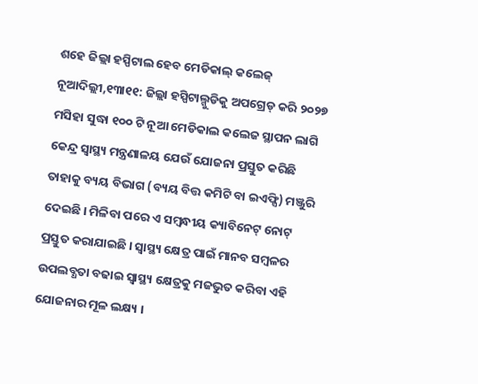ଶହେ ଜିଲ୍ଲା ହସ୍ପିଟାଲ ହେବ ମେଡିକାଲ୍ କଲେଜ୍
ନୂଆଦିଲ୍ଲୀ,୧୩ା୧୧: ଜିଲ୍ଲା ହସ୍ପିଟାଲ୍ଗୁଡିକୁ ଅପଗ୍ରେଡ୍ କରି ୨୦୨୭ ମସିହା ସୁଦ୍ଧା ୧୦୦ ଟି ନୂଆ ମେଡିକାଲ କଲେଜ ସ୍ଥାପନ ଲାଗି କେନ୍ଦ୍ର ସ୍ୱାସ୍ଥ୍ୟ ମନ୍ତ୍ରଣାଳୟ ଯେଉଁ ଯୋଜନା ପ୍ରସ୍ତୁତ କରିଛି ତାହାକୁ ବ୍ୟୟ ବିଭାଗ (ବ୍ୟୟ ବିତ୍ତ କମିଟି ବା ଇଏଫ୍ସି) ମଞ୍ଜୁରି ଦେଇଛି । ମିଳିବା ପରେ ଏ ସମ୍ବନ୍ଧୀୟ କ୍ୟାବିନେଟ୍ ନୋଟ୍ ପ୍ରସ୍ତୁତ କରାଯାଇଛି । ସ୍ୱାସ୍ଥ୍ୟ କ୍ଷେତ୍ର ପାଇଁ ମାନବ ସମ୍ବଳର ଉପଲବ୍ଧତା ବଢାଇ ସ୍ୱାସ୍ଥ୍ୟ କ୍ଷେତ୍ରକୁ ମଜଭୁତ କରିବା ଏହି ଯୋଜନାର ମୂଳ ଲକ୍ଷ୍ୟ ।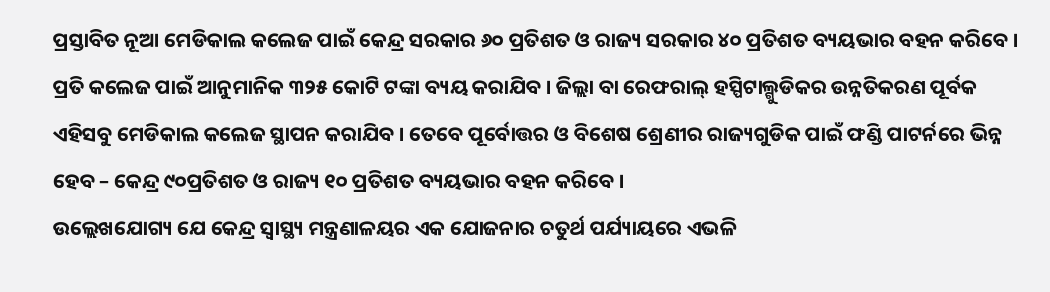ପ୍ରସ୍ତାବିତ ନୂଆ ମେଡିକାଲ କଲେଜ ପାଇଁ କେନ୍ଦ୍ର ସରକାର ୬୦ ପ୍ରତିଶତ ଓ ରାଜ୍ୟ ସରକାର ୪୦ ପ୍ରତିଶତ ବ୍ୟୟଭାର ବହନ କରିବେ । ପ୍ରତି କଲେଜ ପାଇଁ ଆନୁମାନିକ ୩୨୫ କୋଟି ଟଙ୍କା ବ୍ୟୟ କରାଯିବ । ଜିଲ୍ଲା ବା ରେଫରାଲ୍ ହସ୍ପିଟାଲ୍ଗୁଡିକର ଉନ୍ନତିକରଣ ପୂର୍ବକ ଏହିସବୁ ମେଡିକାଲ କଲେଜ ସ୍ଥାପନ କରାଯିବ । ତେବେ ପୂର୍ବୋତ୍ତର ଓ ବିଶେଷ ଶ୍ରେଣୀର ରାଜ୍ୟଗୁଡିକ ପାଇଁ ଫଣ୍ଡି ପାଟର୍ନରେ ଭିନ୍ନ ହେବ – କେନ୍ଦ୍ର ୯୦ପ୍ରତିଶତ ଓ ରାଜ୍ୟ ୧୦ ପ୍ରତିଶତ ବ୍ୟୟଭାର ବହନ କରିବେ ।
ଉଲ୍ଲେଖଯୋଗ୍ୟ ଯେ କେନ୍ଦ୍ର ସ୍ୱାସ୍ଥ୍ୟ ମନ୍ତ୍ରଣାଳୟର ଏକ ଯୋଜନାର ଚତୁର୍ଥ ପର୍ଯ୍ୟାୟରେ ଏଭଳି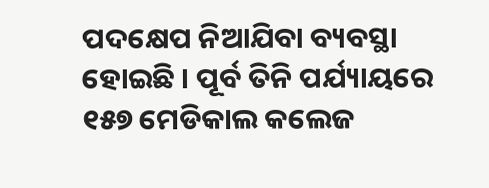ପଦକ୍ଷେପ ନିଆଯିବା ବ୍ୟବସ୍ଥା ହୋଇଛି । ପୂର୍ବ ତିନି ପର୍ଯ୍ୟାୟରେ ୧୫୭ ମେଡିକାଲ କଲେଜ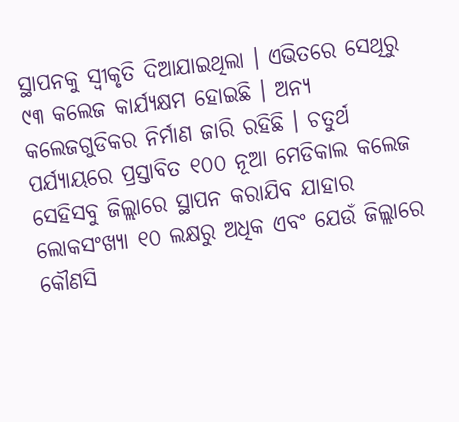ସ୍ଥାପନକୁ ସ୍ୱୀକୃତି ଦିଆଯାଇଥିଲା । ଏଭିତରେ ସେଥିରୁ ୯୩ କଲେଜ କାର୍ଯ୍ୟକ୍ଷମ ହୋଇଛି । ଅନ୍ୟ କଲେଜଗୁଡିକର ନିର୍ମାଣ ଜାରି ରହିଛି । ଚତୁର୍ଥ ପର୍ଯ୍ୟାୟରେ ପ୍ରସ୍ତାବିତ ୧୦୦ ନୂଆ ମେଡିକାଲ କଲେଜ ସେହିସବୁ ଜିଲ୍ଲାରେ ସ୍ଥାପନ କରାଯିବ ଯାହାର ଲୋକସଂଖ୍ୟା ୧୦ ଲକ୍ଷରୁ ଅଧିକ ଏବଂ ଯେଉଁ ଜିଲ୍ଲାରେ କୌଣସି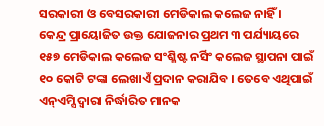ସରକାରୀ ଓ ବେସରକାରୀ ମେଡିକାଲ କଲେଜ ନାହିଁ ।
କେନ୍ଦ୍ର ପ୍ରାୟୋଜିତ ଉକ୍ତ ଯୋଜନାର ପ୍ରଥମ ୩ ପର୍ଯ୍ୟାୟରେ ୧୫୭ ମେଡିକାଲ କଲେଜ ସଂଶ୍ଳିଷ୍ଟ ନର୍ସିଂ କଲେଜ ସ୍ଥାପନା ପାଇଁ ୧୦ କୋଟି ଟଙ୍କା ଲେଖାଏଁ ପ୍ରଦାନ କରାଯିବ । ତେବେ ଏଥିପାଇଁ ଏନ୍ଏମ୍ସି ଦ୍ୱାରା ନିର୍ଦ୍ଧାରିତ ମାନକ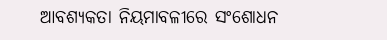ଆବଶ୍ୟକତା ନିୟମାବଳୀରେ ସଂଶୋଧନ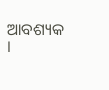ଆବଶ୍ୟକ ।